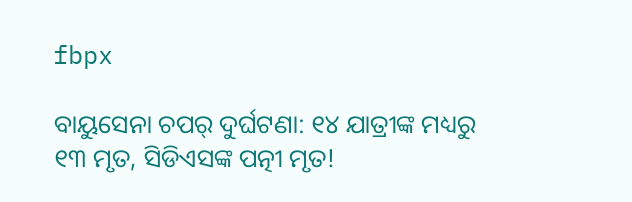fbpx

ବାୟୁସେନା ଚପର୍ ଦୁର୍ଘଟଣା: ୧୪ ଯାତ୍ରୀଙ୍କ ମଧ୍ୟରୁ ୧୩ ମୃତ, ସିଡିଏସଙ୍କ ପତ୍ନୀ ମୃତ!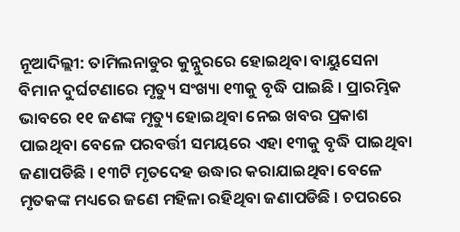ନୂଆଦିଲ୍ଲୀ: ତାମିଲନାଡୁର କୁନ୍ନୁରରେ ହୋଇଥିବା ବାୟୁସେନା ବିମାନ ଦୁର୍ଘଟଣାରେ ମୃତ୍ୟୁ ସଂଖ୍ୟା ୧୩କୁ ବୃଦ୍ଧି ପାଇଛି । ପ୍ରାରମ୍ଭିକ ଭାବରେ ୧୧ ଜଣଙ୍କ ମୃତ୍ୟୁ ହୋଇଥିବା ନେଇ ଖବର ପ୍ରକାଶ ପାଇଥିବା ବେଳେ ପରବର୍ତ୍ତୀ ସମୟରେ ଏହା ୧୩କୁ ବୃଦ୍ଧି ପାଇଥିବା ଜଣାପଡିଛି । ୧୩ଟି ମୃତଦେହ ଉଦ୍ଧାର କରାଯାଇଥିବା ବେଳେ ମୃତକଙ୍କ ମଧ୍ୟରେ ଜଣେ ମହିଳା ରହିଥିବା ଜଣାପଡିଛି । ଚପରରେ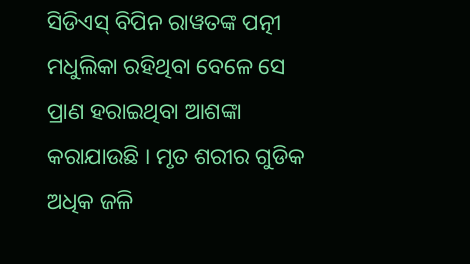ସିଡିଏସ୍ ବିପିନ ରାୱତଙ୍କ ପତ୍ନୀ ମଧୁଲିକା ରହିଥିବା ବେଳେ ସେ ପ୍ରାଣ ହରାଇଥିବା ଆଶଙ୍କା କରାଯାଉଛି । ମୃତ ଶରୀର ଗୁଡିକ ଅଧିକ ଜଳି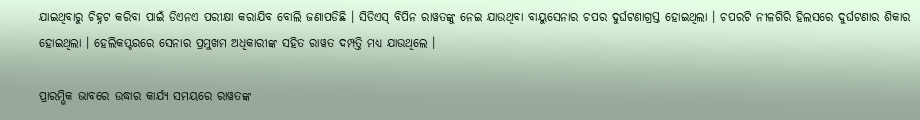ଯାଇଥିବାରୁ ଚିହ୍ନଟ କରିବା ପାଇଁ ଡିଏନଏ ପରୀକ୍ଷା କରାଯିବ ବୋଲି ଜଣାପଡିଛି । ସିଡିଏସ୍ ବିପିନ ରାୱତଙ୍କୁ ନେଇ ଯାଉଥିବା ବାୟୁସେନାର ଚପର ଦୁର୍ଘଟଣାଗ୍ରସ୍ତ ହୋଇଥିଲା । ଚପରଟି ନୀଳଗିରି ହିଲସରେ ଦୁର୍ଘଟଣାର ଶିକାର ହୋଇଥିଲା । ହେଲିକପ୍ଟରରେ ସେନାର ପ୍ରମୁଖମ ଅଧିକାରୀଙ୍କ ସହିତ ରାୱତ ଦମ୍ପତ୍ତି ମଧ୍ୟ ଯାଉଥିଲେ ।

ପ୍ରାରମ୍ଭିକ ଭାବରେ ଉଦ୍ଧାର କାର୍ଯ୍ୟ ସମୟରେ ରାୱତଙ୍କ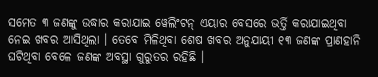ସମେତ ୩ ଜଣଙ୍କୁ ଉଦ୍ଧାର କରାଯାଇ ୱେଲିଂଟନ୍ ଏୟାର ବେସରେ ଭର୍ତ୍ତି କରାଯାଇଥିବା ନେଇ ଖବର ଆସିଥିଲା । ତେବେ ମିଳିଥିବା ଶେଷ ଖବର ଅନୁଯାୟୀ ୧୩ ଜଣଙ୍କ ପ୍ରାଣହାନି ଘଟିଥିବା ବେଳେ ଜଣଙ୍କ ଅବସ୍ଥା ଗୁରୁତର ରହିଛି ।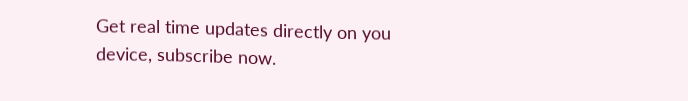Get real time updates directly on you device, subscribe now.